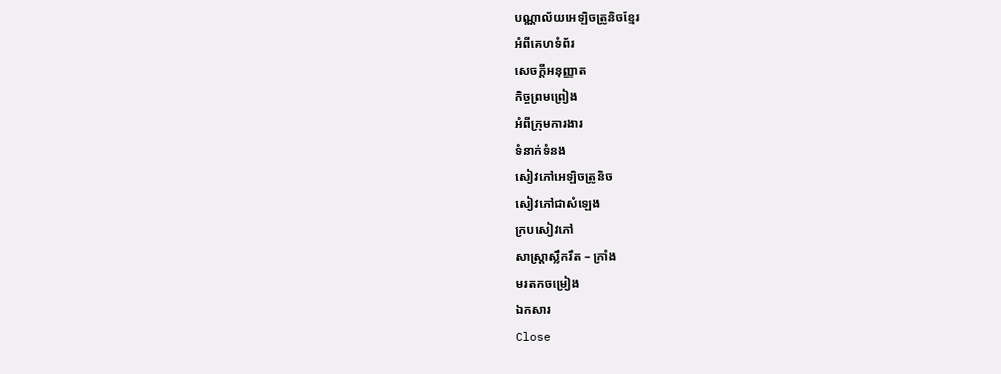បណ្ណាល័យអេឡិចត្រូនិចខ្មែរ
អំពីគេហទំព័រ
សេចក្ដីអនុញ្ញាត
កិច្ចព្រមព្រៀង
អំពីក្រុមការងារ
ទំនាក់ទំនង
សៀវភៅអេឡិចត្រូនិច
សៀវភៅជាសំឡេង
ក្របសៀវភៅ
សាស្ត្រាស្លឹករឹត – ក្រាំង
មរតកចម្រៀង
ឯកសារ
Close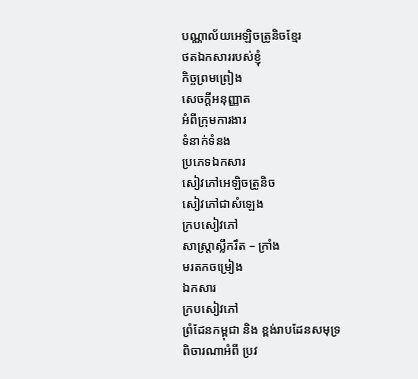បណ្ណាល័យអេឡិចត្រូនិចខ្មែរ
ថតឯកសាររបស់ខ្ញុំ
កិច្ចព្រមព្រៀង
សេចក្ដីអនុញ្ញាត
អំពីក្រុមការងារ
ទំនាក់ទំនង
ប្រភេទឯកសារ
សៀវភៅអេឡិចត្រូនិច
សៀវភៅជាសំឡេង
ក្របសៀវភៅ
សាស្ត្រាស្លឹករឹត – ក្រាំង
មរតកចម្រៀង
ឯកសារ
ក្របសៀវភៅ
ព្រំដែនកម្ពុជា និង ខ្ពង់រាបដែនសមុទ្រ
ពិចារណាអំពី ប្រវ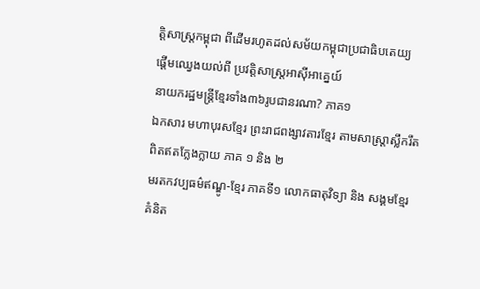ត្តិសាស្រ្តកម្ពុជា ពីដើមរហូតដល់សម័យកម្ពុជាប្រជាធិបតេយ្យ
ផ្តើមឈ្វេងយល់ពី ប្រវត្តិសាស្រ្តអាស៊ីអាគ្នេយ៍
នាយករដ្ឋមន្រ្តីខ្មែរទាំង៣៦រូបជានរណា? ភាគ១
ឯកសារ មហាបុរសខ្មែរ ព្រះរាជពង្សាវតារខ្មែរ តាមសាស្រ្តាស្លឹករឹត ពិតឥតក្លែងក្លាយ ភាគ ១ និង ២
មរតកវប្បធម៌ឥណ្ឌូ-ខ្មែរ ភាគទី១ លោកធាតុវិទ្យា និង សង្គមខ្មែរ
គំនិត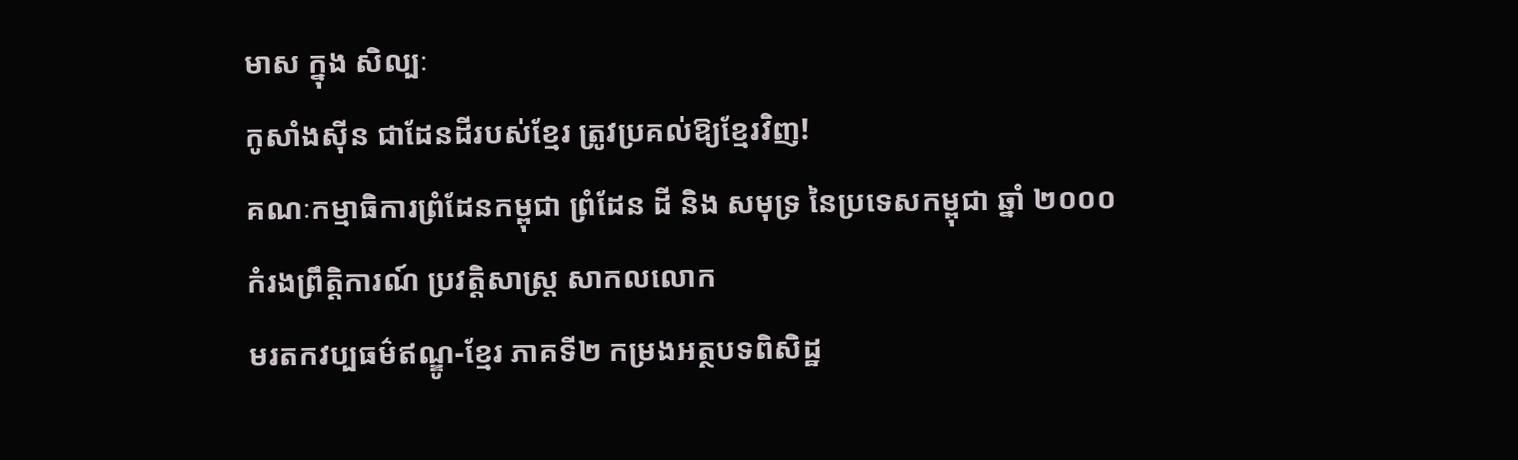មាស ក្នុង សិល្បៈ
កូសាំងស៊ីន ជាដែនដីរបស់ខ្មែរ ត្រូវប្រគល់ឱ្យខ្មែរវិញ!
គណៈកម្មាធិការព្រំដែនកម្ពុជា ព្រំដែន ដី និង សមុទ្រ នៃប្រទេសកម្ពុជា ឆ្នាំ ២០០០
កំរងព្រឹត្តិការណ៍ ប្រវត្តិសាស្រ្ត សាកលលោក
មរតកវប្បធម៌ឥណ្ឌូ-ខ្មែរ ភាគទី២ កម្រងអត្ថបទពិសិដ្ឋ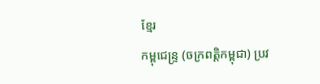ខ្មែរ
កម្ពុជេន្រ្ទ (ចក្រពត្តិកម្ពុជា) ប្រវ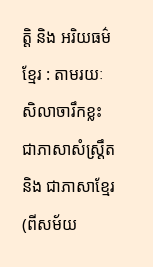ត្តិ និង អរិយធម៌ខ្មែរ : តាមរយៈសិលាចារឹកខ្លះ ជាភាសាសំស្រ្តឹត និង ជាភាសាខ្មែរ (ពីសម័យ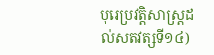បុរេប្រវត្តិសាស្រ្តដល់សតវត្សទី១៤)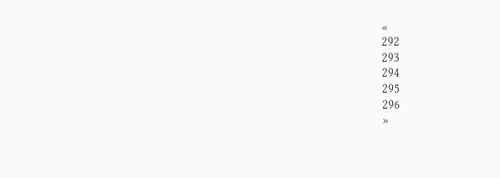«
292
293
294
295
296
»